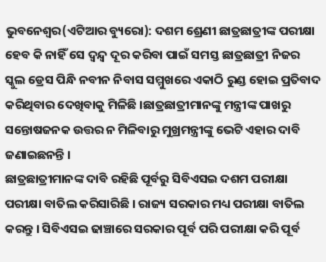ଭୁବନେଶ୍ୱର(ଏଟିଆର ବ୍ୟୁରୋ): ଦଶମ ଶ୍ରେଣୀ ଛାତ୍ରଛାତ୍ରୀଙ୍କ ପରୀକ୍ଷା ହେବ କି ନାହିଁ ସେ ଦ୍ୱନ୍ଦ୍ୱ ଦୂର କରିବା ପାଇଁ ସମସ୍ତ ଛାତ୍ରଛାତ୍ରୀ ନିଜର ସ୍କୁଲ ଡ୍ରେସ ପିନ୍ଧି ନବୀନ ନିବାସ ସମ୍ମୁଖରେ ଏକାଠି ରୁଣ୍ଡ ହୋଇ ପ୍ରତିବାଦ କରିଥିବାର ଦେଖିବାକୁ ମିଳିଛି ।ଛାତ୍ରଛାତ୍ରୀମାନଙ୍କୁ ମନ୍ତ୍ରୀଙ୍କ ପାଖରୁ ସନ୍ତୋଷଜନକ ଉତ୍ତର ନ ମିଳିବାରୁ ମୁଖ୍ରମନ୍ତ୍ରୀଙ୍କୁ ଭେଟି ଏହାର ଦାବି ଜଣାଇଛନନ୍ତି ।
ଛାତ୍ରଛାତ୍ରୀମାନଙ୍କ ଦାବି ରହିଛି ପୂର୍ବରୁ ସିବିଏସଇ ଦଶମ ପରୀକ୍ଷା ପରୀକ୍ଷା ବାତିଲ କରିସାରିଛି । ରାଜ୍ୟ ସରକାର ମଧ୍ୟ ପରୀକ୍ଷା ବାତିଲ କରନ୍ତୁ । ସିବିଏସଇ ଢାଞ୍ଚାରେ ସରକାର ପୂର୍ବ ପରି ପରୀକ୍ଷା କରି ପୂର୍ବ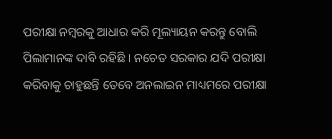ପରୀକ୍ଷା ନମ୍ବରକୁ ଆଧାର କରି ମୂଲ୍ୟାୟନ କରନ୍ତୁ ବୋଲି ପିଲାମାନଙ୍କ ଦାବି ରହିଛି । ନଚେତ ସରକାର ଯଦି ପରୀକ୍ଷା କରିବାକୁ ଚାହୁଛନ୍ତି ତେବେ ଅନଲାଇନ ମାଧ୍ୟମରେ ପରୀକ୍ଷା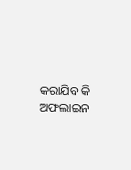କରାଯିବ କି ଅଫଲାଇନ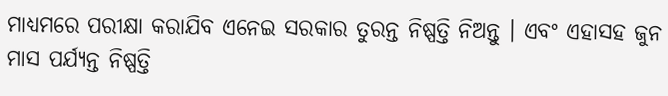ମାଧ୍ୟମରେ ପରୀକ୍ଷା କରାଯିବ ଏନେଇ ସରକାର ତୁରନ୍ତ ନିଷ୍ପତ୍ତି ନିଅନ୍ତୁ । ଏବଂ ଏହାସହ ଜୁନ ମାସ ପର୍ଯ୍ୟନ୍ତ ନିଷ୍ପତ୍ତି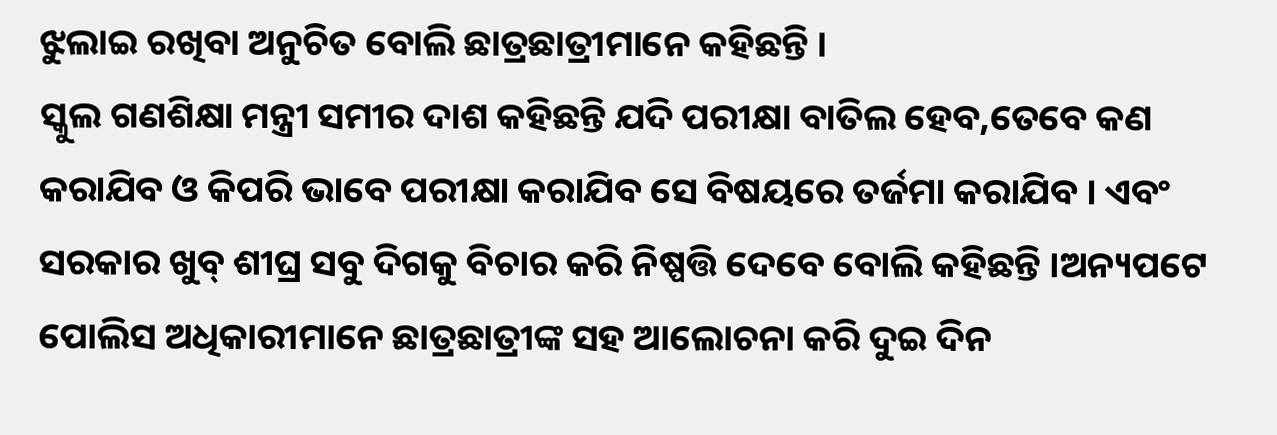ଝୁଲାଇ ରଖିବା ଅନୁଚିତ ବୋଲି ଛାତ୍ରଛାତ୍ରୀମାନେ କହିଛନ୍ତି ।
ସ୍କୁଲ ଗଣଶିକ୍ଷା ମନ୍ତ୍ରୀ ସମୀର ଦାଶ କହିଛନ୍ତି ଯଦି ପରୀକ୍ଷା ବାତିଲ ହେବ,ତେବେ କଣ କରାଯିବ ଓ କିପରି ଭାବେ ପରୀକ୍ଷା କରାଯିବ ସେ ବିଷୟରେ ତର୍ଜମା କରାଯିବ । ଏବଂ ସରକାର ଖୁବ୍ ଶୀଘ୍ର ସବୁ ଦିଗକୁ ବିଚାର କରି ନିଷ୍ପତ୍ତି ଦେବେ ବୋଲି କହିଛନ୍ତି ।ଅନ୍ୟପଟେ ପୋଲିସ ଅଧିକାରୀମାନେ ଛାତ୍ରଛାତ୍ରୀଙ୍କ ସହ ଆଲୋଚନା କରି ଦୁଇ ଦିନ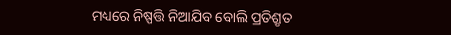ମଧ୍ୟରେ ନିଷ୍ପତ୍ତି ନିଆଯିବ ବୋଲି ପ୍ରତିଶ୍ରୃତ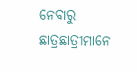ନେବାରୁ ଛାତ୍ରଛାତ୍ରୀମାନେ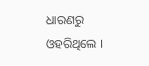ଧାରଣରୁ ଓହରିଥିଲେ ।